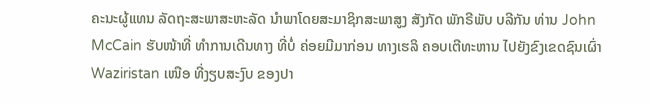ຄະນະຜູ້ແທນ ລັດຖະສະພາສະຫະລັດ ນຳພາໂດຍສະມາຊິກສະພາສູງ ສັງກັດ ພັກຣີພັບ ບລີກັນ ທ່ານ John McCain ຮັບໜ້າທີ່ ທຳການເດີນທາງ ທີ່ບໍ່ ຄ່ອຍມີມາກ່ອນ ທາງເຮລິ ຄອບເຕີທະຫານ ໄປຍັງຂົງເຂດຊົນເຜົ່າ Waziristan ເໜືອ ທີ່ງຽບສະງົບ ຂອງປາ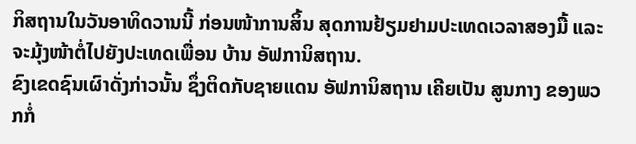ກິສຖານໃນວັນອາທິດວານນີ້ ກ່ອນໜ້າການສິ້ນ ສຸດການຢ້ຽມຢາມປະເທດເວລາສອງມື້ ແລະຈະມຸ້ງໜ້າຕໍ່ໄປຍັງປະເທດເພື່ອນ ບ້ານ ອັຟການິສຖານ.
ຂົງເຂດຊົນເຜົາດັ່ງກ່າວນັ້ນ ຊຶ່ງຕິດກັບຊາຍແດນ ອັຟການິສຖານ ເຄີຍເປັນ ສູນກາງ ຂອງພວກກໍ່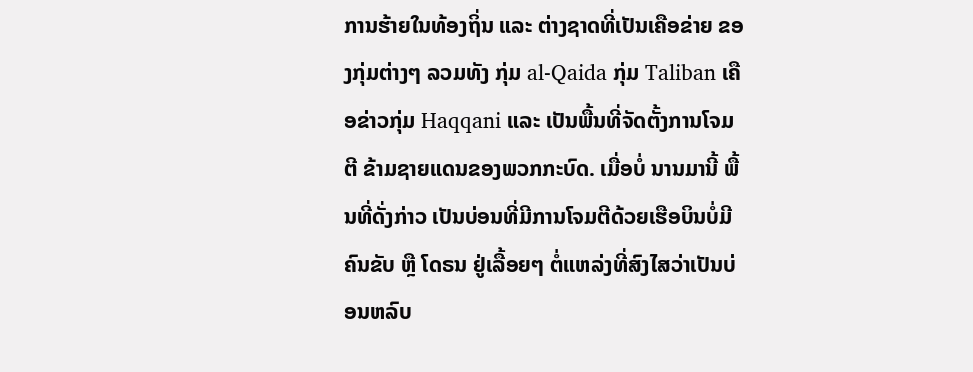ການຮ້າຍໃນທ້ອງຖິ່ນ ແລະ ຕ່າງຊາດທີ່ເປັນເຄືອຂ່າຍ ຂອງກຸ່ມຕ່າງໆ ລວມທັງ ກຸ່ມ al-Qaida ກຸ່ມ Taliban ເຄືອຂ່າວກຸ່ມ Haqqani ແລະ ເປັນພື້ນທີ່ຈັດຕັ້ງການໂຈມຕີ ຂ້າມຊາຍແດນຂອງພວກກະບົດ. ເມື່ອບໍ່ ນານມານີ້ ພື້ນທີ່ດັ່ງກ່າວ ເປັນບ່ອນທີ່ມີການໂຈມຕີດ້ວຍເຮືອບິນບໍ່ມີຄົນຂັບ ຫຼື ໂດຣນ ຢູ່ເລື້ອຍໆ ຕໍ່ແຫລ່ງທີ່ສົງໄສວ່າເປັນບ່ອນຫລົບ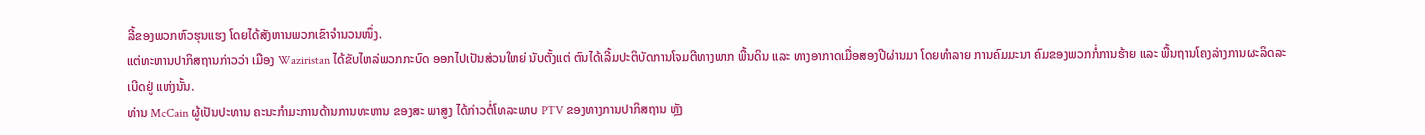ລີ້ຂອງພວກຫົວຮຸນແຮງ ໂດຍໄດ້ສັງຫານພວກເຂົາຈຳນວນໜຶ່ງ.
ແຕ່ທະຫານປາກິສຖານກ່າວວ່າ ເມືອງ Waziristan ໄດ້ຂັບໄຫລ່ພວກກະບົດ ອອກໄປເປັນສ່ວນໃຫຍ່ ນັບຕັ້ງແຕ່ ຕົນໄດ້ເລີ້ມປະຕິບັດການໂຈມຕີທາງພາກ ພື້ນດິນ ແລະ ທາງອາກາດເມື່ອສອງປີຜ່ານມາ ໂດຍທຳລາຍ ການຄົມມະນາ ຄົມຂອງພວກກໍ່ການຮ້າຍ ແລະ ພື້ນຖານໂຄງລ່າງການຜະລິດລະເບີດຢູ່ ແຫ່ງນັ້ນ.
ທ່ານ McCain ຜູ້ເປັນປະທານ ຄະນະກຳມະການດ້ານການທະຫານ ຂອງສະ ພາສູງ ໄດ້ກ່າວຕໍ່ໂທລະພາບ PTV ຂອງທາງການປາກິສຖານ ຫຼັງ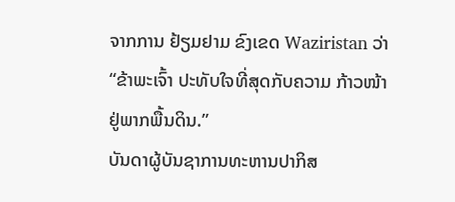ຈາກການ ຢ້ຽມຢາມ ຂົງເຂດ Waziristan ວ່າ “ຂ້າພະເຈົ້າ ປະທັບໃຈທີ່ສຸດກັບຄວາມ ກ້າວໜ້າ ຢູ່ພາກພື້ນດິນ.”
ບັນດາຜູ້ບັນຊາການທະຫານປາກິສ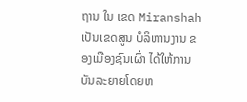ຖານ ໃນ ເຂດ Miranshah ເປັນເຂດສູນ ບໍລິຫານງານ ຂອງເມືອງຊົນເຜົ່າ ໄດ້ໃຫ້ການບັນລະຍາຍໂດຍຫ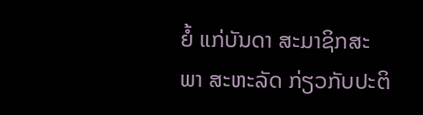ຍໍ້ ແກ່ບັນດາ ສະມາຊິກສະພາ ສະຫະລັດ ກ່ຽວກັບປະຕິ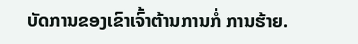ບັດການຂອງເຂົາເຈົ້າຕ້ານການກໍ່ ການຮ້າຍ.